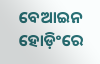ବେଆଇନ ହୋଡ଼ିଂରେ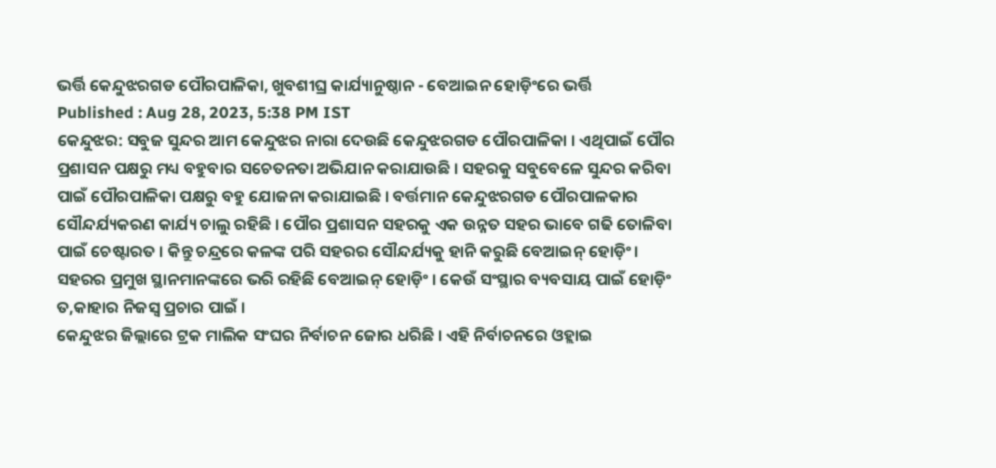ଭର୍ତ୍ତି କେନ୍ଦୁଝରଗଡ ପୌରପାଳିକା, ଖୁବଶୀଘ୍ର କାର୍ଯ୍ୟାନୁଷ୍ଠାନ - ବେଆଇନ ହୋଡ଼ିଂରେ ଭର୍ତ୍ତି
Published : Aug 28, 2023, 5:38 PM IST
କେନ୍ଦୁଝର: ସବୁଜ ସୁନ୍ଦର ଆମ କେନ୍ଦୁଝର ନାରା ଦେଉଛି କେନ୍ଦୁଝରଗଡ ପୌରପାଳିକା । ଏଥିପାଇଁ ପୌର ପ୍ରଶାସନ ପକ୍ଷରୁ ମଧ୍ୟ ବହୁବାର ସଚେତନତା ଅଭିଯାନ କରାଯାଉଛି । ସହରକୁ ସବୁବେଳେ ସୁନ୍ଦର କରିବା ପାଇଁ ପୌରପାଳିକା ପକ୍ଷରୁ ବହୁ ଯୋଜନା କରାଯାଇଛି । ବର୍ତ୍ତମାନ କେନ୍ଦୁଝରଗଡ ପୌରପାଳକାର ସୌନ୍ଦର୍ଯ୍ୟକରଣ କାର୍ଯ୍ୟ ଚାଲୁ ରହିଛି । ପୌର ପ୍ରଶାସନ ସହରକୁ ଏକ ଉନ୍ନତ ସହର ଭାବେ ଗଢି ତୋଳିବା ପାଇଁ ଚେଷ୍ଟାରତ । କିନ୍ତୁ ଚନ୍ଦ୍ରରେ କଳଙ୍କ ପରି ସହରର ସୌନ୍ଦର୍ଯ୍ୟକୁ ହାନି କରୁଛି ବେଆଇନ୍ ହୋଡ଼ିଂ। ସହରର ପ୍ରମୁଖ ସ୍ଥାନମାନଙ୍କରେ ଭରି ରହିଛି ବେଆଇନ୍ ହୋଡ଼ିଂ । କେଉଁ ସଂସ୍ଥାର ବ୍ୟବସାୟ ପାଇଁ ହୋଡ଼ିଂ ତ,କାହାର ନିଜସ୍ଵ ପ୍ରଚାର ପାଇଁ ।
କେନ୍ଦୁଝର ଜିଲ୍ଲାରେ ଟ୍ରକ ମାଲିକ ସଂଘର ନିର୍ବାଚନ ଜୋର ଧରିଛି । ଏହି ନିର୍ବାଚନରେ ଓହ୍ଲାଇ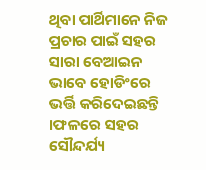ଥିବା ପାର୍ଥିମାନେ ନିଜ ପ୍ରଚାର ପାଇଁ ସହର ସାରା ବେଆଇନ ଭାବେ ହୋଡିଂରେ ଭର୍ତ୍ତି କରିଦେଇଛନ୍ତି ।ଫଳରେ ସହର ସୌନ୍ଦର୍ଯ୍ୟ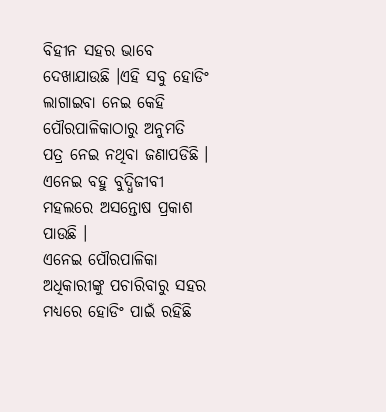ବିହୀନ ସହର ଭାବେ ଦେଖାଯାଉଛି ।ଏହି ସବୁ ହୋଡିଂ ଲାଗାଇବା ନେଇ କେହି ପୌରପାଳିକାଠାରୁ ଅନୁମତି ପତ୍ର ନେଇ ନଥିବା ଜଣାପଡିଛି । ଏନେଇ ବହୁ ବୁଦ୍ଧିଜୀବୀ ମହଲରେ ଅସନ୍ତୋଷ ପ୍ରକାଶ ପାଉଛି ।
ଏନେଇ ପୌରପାଳିକା ଅଧିକାରୀଙ୍କୁ ପଚାରିବାରୁ ସହର ମଧ୍ୟରେ ହୋଡିଂ ପାଇଁ ରହିଛି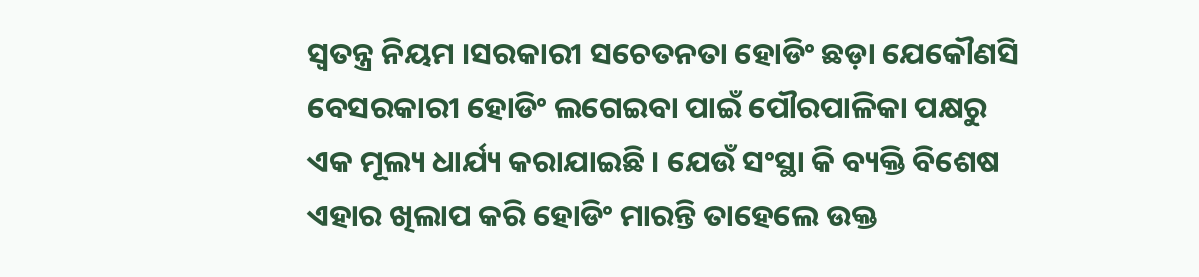ସ୍ୱତନ୍ତ୍ର ନିୟମ ।ସରକାରୀ ସଚେତନତା ହୋଡିଂ ଛଡ଼ା ଯେକୌଣସି ବେସରକାରୀ ହୋଡିଂ ଲଗେଇବା ପାଇଁ ପୌରପାଳିକା ପକ୍ଷରୁ ଏକ ମୂଲ୍ୟ ଧାର୍ଯ୍ୟ କରାଯାଇଛି । ଯେଉଁ ସଂସ୍ଥା କି ବ୍ୟକ୍ତି ବିଶେଷ ଏହାର ଖିଲାପ କରି ହୋଡିଂ ମାରନ୍ତି ତାହେଲେ ଉକ୍ତ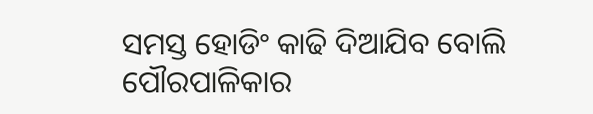ସମସ୍ତ ହୋଡିଂ କାଢି ଦିଆଯିବ ବୋଲି ପୌରପାଳିକାର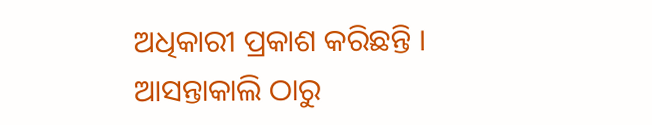ଅଧିକାରୀ ପ୍ରକାଶ କରିଛନ୍ତି । ଆସନ୍ତାକାଲି ଠାରୁ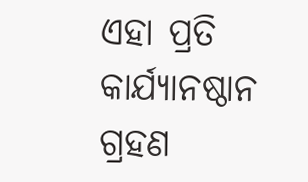ଏହା ପ୍ରତି କାର୍ଯ୍ୟାନଷ୍ଠାନ ଗ୍ରହଣ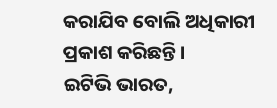କରାଯିବ ବୋଲି ଅଧିକାରୀ ପ୍ରକାଶ କରିଛନ୍ତି ।
ଇଟିଭି ଭାରତ,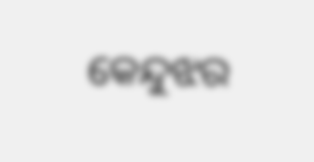କେନ୍ଦୁଝର